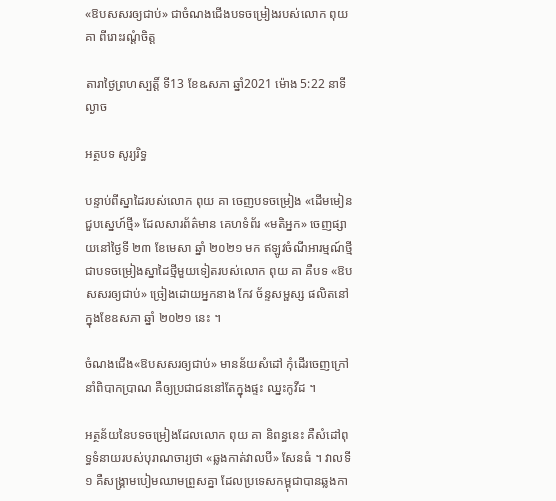«ឱបសសរឲ្យជាប់» ជាចំណងជើងបទចម្រៀងរបស់លោក ពុយ គា ពីរោះរណ្តំចិត្ត

តារាថ្ងៃព្រហស្បត្តិ៍ ទី13 ខែឩសភា ឆ្នាំ2021 ម៉ោង 5:22 នាទី ល្ងាច

អត្ថបទ សូរ្យរិទ្ធ

បន្ទាប់ពីស្នាដៃរបស់លោក ពុយ គា ចេញបទចម្រៀង «ដើមមៀនជួបស្នេហ៍ថ្មី» ដែលសារព័ត៌មាន គេហទំព័រ «មតិអ្នក» ចេញផ្សាយនៅថ្ងៃទី ២៣ ខែមេសា ឆ្នាំ ២០២១ មក ឥឡូវចំណីអារម្មណ៍ថ្មី ជាបទចម្រៀងស្នាដៃថ្មីមួយទៀតរបស់លោក ពុយ គា គឺបទ «ឱបសសរឲ្យជាប់» ច្រៀងដោយអ្នកនាង កែវ ច័ន្ទសម្ផស្ស ផលិតនៅក្នុងខែឧសភា ឆ្នាំ ២០២១ នេះ ។

ចំណងជើង«ឱបសសរឲ្យជាប់» មានន័យសំដៅ កុំដើរចេញក្រៅ នាំពិបាកប្រាណ គឺឲ្យប្រជាជននៅតែក្នុងផ្ទះ ឈ្នះកូវីដ ។

អត្ថន័យនៃបទចម្រៀងដែលលោក ពុយ គា និពន្ធនេះ គឺសំដៅពុទ្ធទំនាយរបស់បុរាណចារ្យថា «ឆ្លងកាត់វាលបី» សែនធំ ។ វាលទី១ គឺសង្គ្រាមបៀមឈាមព្រួសគ្នា ដែលប្រទេសកម្ពុជាបានឆ្លងកា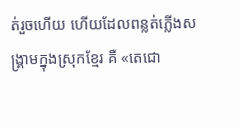ត់រួចហើយ ហើយដែលពន្លត់ភ្លើងសង្គ្រាមក្នុងស្រុកខ្មែរ គឺ «តេជោ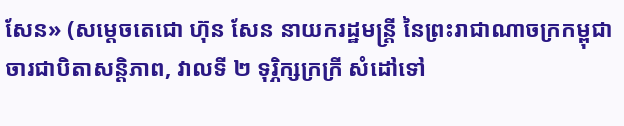សែន» (សម្តេចតេជោ ហ៊ុន សែន នាយករដ្ឋមន្ត្រី នៃព្រះរាជាណាចក្រកម្ពុជា ចារជាបិតាសន្តិភាព, វាលទី ២ ទុរ្ភិក្សក្រក្រី សំដៅទៅ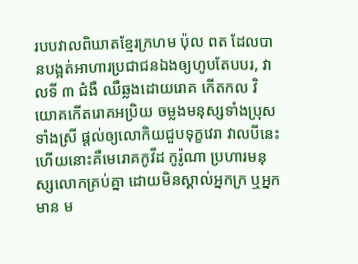របបវាលពិឃាតខ្មែរក្រហម ប៉ុល ពត ដែលបានបង្អត់អាហារប្រជាជនឯងឲ្យហូបតែបបរ, វាលទី ៣ ជំងឺ ឈឺឆ្លងដោយរោគ កើតកល វិយោគកើតរោគអប្រិយ ចម្លងមនុស្សទាំងប្រុសទាំងស្រី ផ្តល់ឲ្យលោកិយជួបទុក្ខវេរា វាលបីនេះហើយនោះគឺមេរោគកូវីដ កូរ៉ូណា ប្រហារមនុស្សលោកគ្រប់គ្នា ដោយមិនស្គាល់អ្នកក្រ ឬអ្នកមាន ម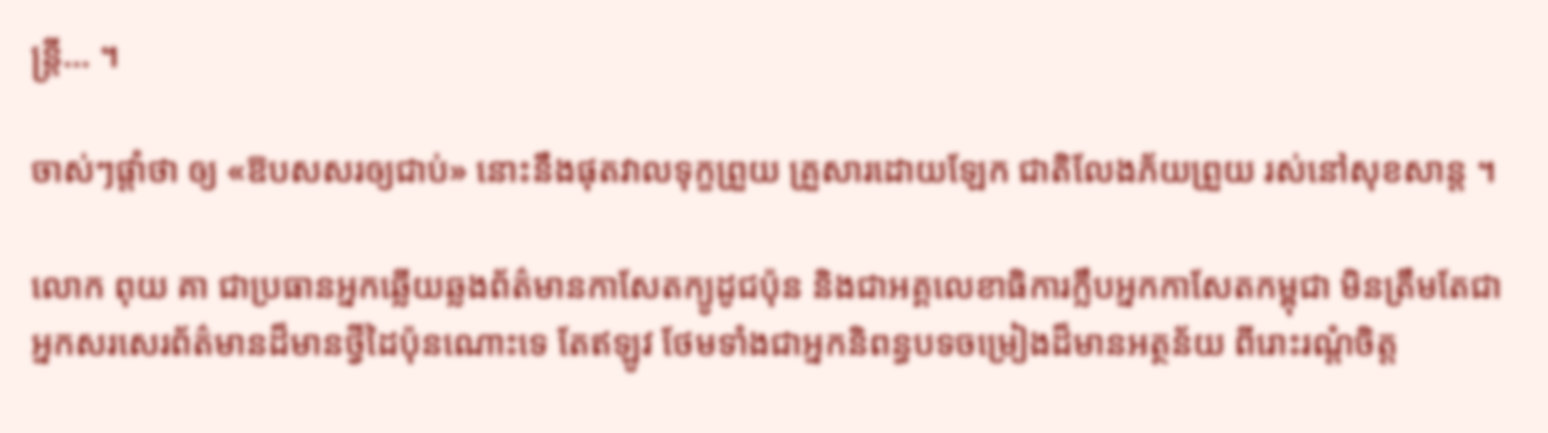ន្ត្រី... ។

ចាស់ៗផ្តាំថា ឲ្យ «ឱបសសរឲ្យជាប់» នោះនឹងផុតវាលទុក្ខព្រួយ គ្រួសារដោយឡែក ជាតិលែងភ័យព្រួយ រស់នៅសុខសាន្ត ។

លោក ពុយ គា ជាប្រធានអ្នកឆ្លើយឆ្លងព័ត៌មានកាសែតក្យូដូជប៉ុន និងជាអគ្គលេខាធិការក្លឹបអ្នកកាសែតកម្ពុជា មិនត្រឹមតែជាអ្នកសរសេរព័ត៌មានដ៏មានថ្វីដៃប៉ុនណោះទេ តែឥឡូវ ថែមទាំងជាអ្នកនិពន្ធបទចម្រៀងដ៏មានអត្ថន័យ ពីរោះរណ្តំចិត្ត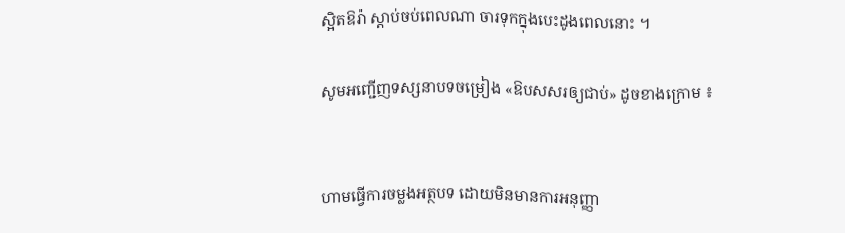ស្អិតឱរ៉ា ស្តាប់ចប់ពេលណា ចារទុកក្នុងបេះដូងពេលនោះ ។

សូមអញ្ជើញទស្សនាបទចម្រៀង «ឱបសសរឲ្យជាប់» ដូចខាងក្រោម ៖


ហាមធ្វើការចម្លងអត្ថបទ ដោយមិនមានការអនុញ្ញា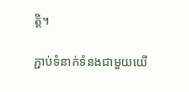ត្តិ។

ភ្ជាប់ទំនាក់ទំនងជាមួយយើ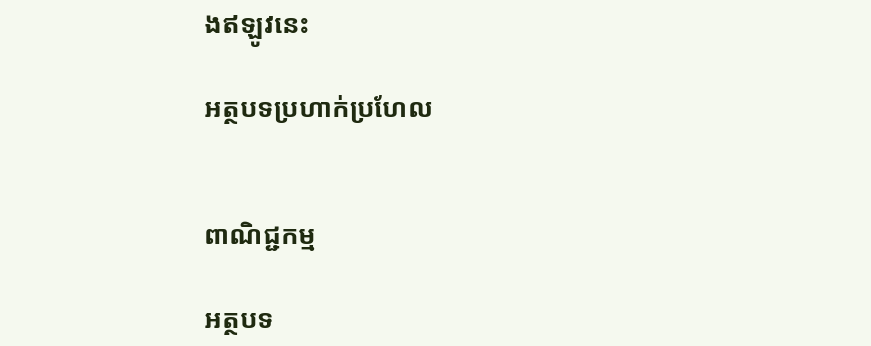ងឥឡូវនេះ

អត្ថបទប្រហាក់ប្រហែល


ពាណិជ្ជកម្ម

អត្ថបទ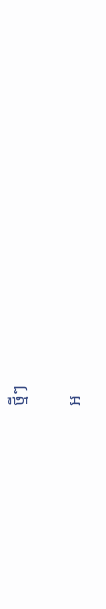ថ្មីៗ

អ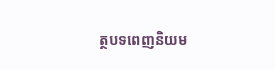ត្ថបទពេញនិយម